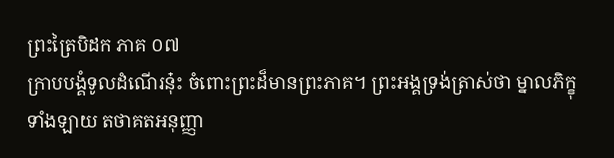ព្រះត្រៃបិដក ភាគ ០៧
ក្រាបបង្គំទូលដំណើរនុ៎ះ ចំពោះព្រះដ៏មានព្រះភាគ។ ព្រះអង្គទ្រង់ត្រាស់ថា ម្នាលភិក្ខុទាំងឡាយ តថាគតអនុញ្ញា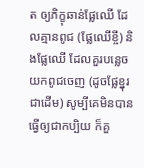ត ឲ្យភិក្ខុឆាន់ផ្លែឈើ ដែលគ្មានពូជ (ផ្លែឈើខ្ចី) និងផ្លែឈើ ដែលគួរបន្លេចយកពូជចេញ (ដូចផ្លែខ្នុរជាដើម) សូម្បីគេមិនបានធ្វើឲ្យជាកប្បិយ ក៏គួ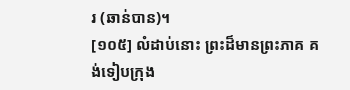រ (ឆាន់បាន)។
[១០៥] លំដាប់នោះ ព្រះដ៏មានព្រះភាគ គង់ទៀបក្រុង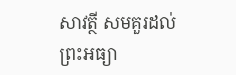សាវត្ថី សមគួរដល់ព្រះអធ្យា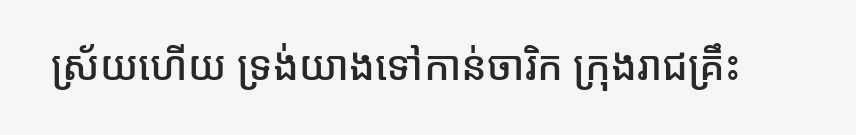ស្រ័យហើយ ទ្រង់យាងទៅកាន់ចារិក ក្រុងរាជគ្រឹះ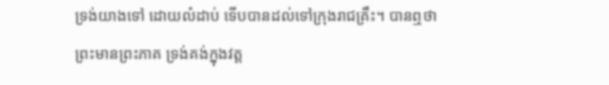ទ្រង់យាងទៅ ដោយលំដាប់ ទើបបានដល់ទៅក្រុងរាជគ្រឹះ។ បានឮថា ព្រះមានព្រះភាគ ទ្រង់គង់ក្នុងវត្ត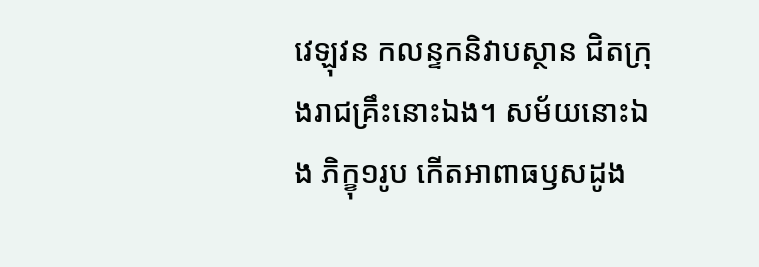វេឡុវន កលន្ទកនិវាបស្ថាន ជិតក្រុងរាជគ្រឹះនោះឯង។ សម័យនោះឯង ភិក្ខុ១រូប កើតអាពាធឫសដូង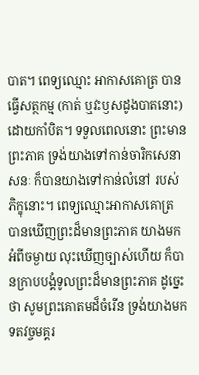បាត។ ពេទ្យឈ្មោះ អាកាសគោត្រ បានធ្វើសត្ថកម្ម (កាត់ ឬវះឫសដូងបាតនោះ) ដោយកាំបិត។ ទទួលពេលនោះ ព្រះមានព្រះភាគ ទ្រង់យាងទៅកាន់ចារិកសេនាសនៈ ក៏បានយាងទៅកាន់លំនៅ របស់ភិក្ខុនោះ។ ពេទ្យឈ្មោះអាកាសគោត្រ បានឃើញព្រះដ៏មានព្រះភាគ យាងមកអំពីចម្ងាយ លុះឃើញច្បាស់ហើយ ក៏បានក្រាបបង្គំទូលព្រះដ៏មានព្រះភាគ ដូច្នេះថា សូមព្រះគោតមដ៏ចំរើន ទ្រង់យាងមកទតវច្ចមគ្គរ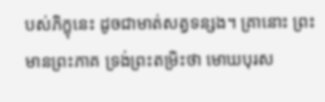បស់ភិក្ខុនេះ ដូចជាមាត់សត្វទន្សង។ គ្រានោះ ព្រះមានព្រះភាគ ទ្រង់ព្រះតម្រិះថា មោឃបុរស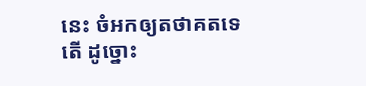នេះ ចំអកឲ្យតថាគតទេតើ ដូច្នោះ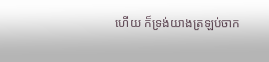ហើយ ក៏ទ្រង់យាងត្រឡប់ចាក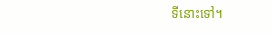ទីនោះទៅ។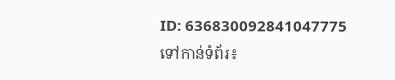ID: 636830092841047775
ទៅកាន់ទំព័រ៖